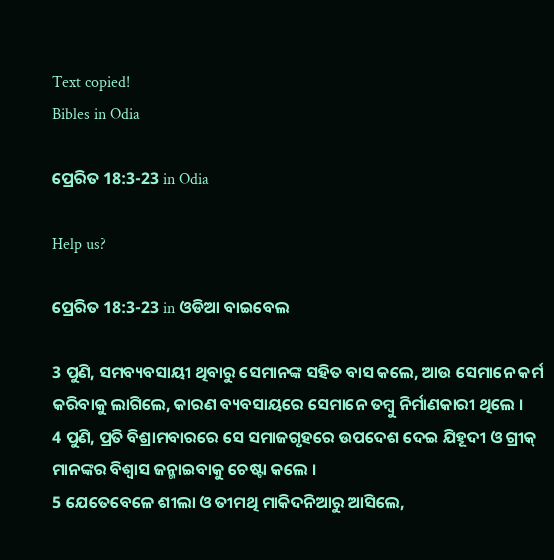Text copied!
Bibles in Odia

ପ୍ରେରିତ 18:3-23 in Odia

Help us?

ପ୍ରେରିତ 18:3-23 in ଓଡିଆ ବାଇବେଲ

3 ପୁଣି, ସମବ୍ୟବସାୟୀ ଥିବାରୁ ସେମାନଙ୍କ ସହିତ ବାସ କଲେ, ଆଉ ସେମାନେ କର୍ମ କରିବାକୁ ଲାଗିଲେ, କାରଣ ବ୍ୟବସାୟରେ ସେମାନେ ତମ୍ୱୁ ନିର୍ମାଣକାରୀ ଥିଲେ ।
4 ପୁଣି, ପ୍ରତି ବିଶ୍ରାମବାରରେ ସେ ସମାଜଗୃହରେ ଉପଦେଶ ଦେଇ ଯିହୂଦୀ ଓ ଗ୍ରୀକ୍ ମାନଙ୍କର ବିଶ୍ୱାସ ଜନ୍ମାଇବାକୁ ଚେଷ୍ଟା କଲେ ।
5 ଯେତେବେଳେ ଶୀଲା ଓ ତୀମଥି ମାକିଦନିଆରୁ ଆସିଲେ,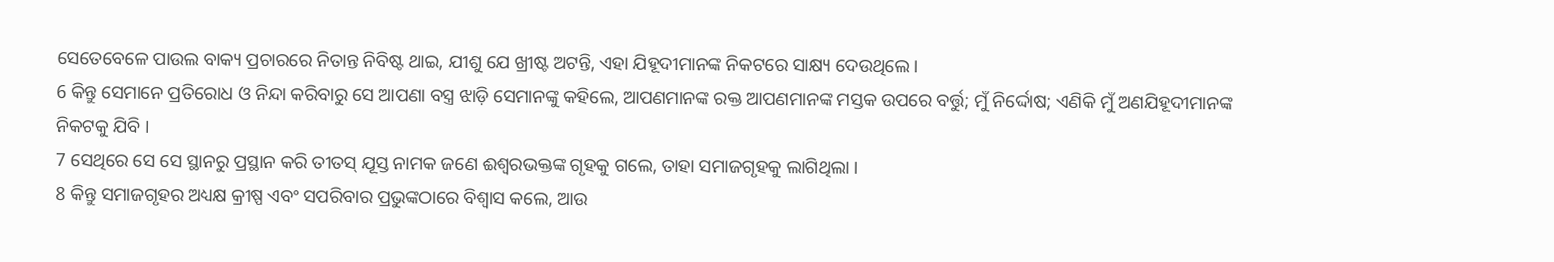ସେତେବେଳେ ପାଉଲ ବାକ୍ୟ ପ୍ରଚାରରେ ନିତାନ୍ତ ନିବିଷ୍ଟ ଥାଇ, ଯୀଶୁ ଯେ ଖ୍ରୀଷ୍ଟ ଅଟନ୍ତି, ଏହା ଯିହୂଦୀମାନଙ୍କ ନିକଟରେ ସାକ୍ଷ୍ୟ ଦେଉଥିଲେ ।
6 କିନ୍ତୁ ସେମାନେ ପ୍ରତିରୋଧ ଓ ନିନ୍ଦା କରିବାରୁ ସେ ଆପଣା ବସ୍ତ୍ର ଝାଡ଼ି ସେମାନଙ୍କୁ କହିଲେ, ଆପଣମାନଙ୍କ ରକ୍ତ ଆପଣମାନଙ୍କ ମସ୍ତକ ଉପରେ ବର୍ତ୍ତୁ; ମୁଁ ନିର୍ଦ୍ଦୋଷ; ଏଣିକି ମୁଁ ଅଣଯିହୂଦୀମାନଙ୍କ ନିକଟକୁ ଯିବି ।
7 ସେଥିରେ ସେ ସେ ସ୍ଥାନରୁ ପ୍ରସ୍ଥାନ କରି ତୀତସ୍ ଯୂସ୍ତ ନାମକ ଜଣେ ଈଶ୍ୱରଭକ୍ତଙ୍କ ଗୃହକୁ ଗଲେ, ତାହା ସମାଜଗୃହକୁ ଲାଗିଥିଲା ।
8 କିନ୍ତୁ ସମାଜଗୃହର ଅଧ୍ୟକ୍ଷ କ୍ରୀଷ୍ପ ଏବଂ ସପରିବାର ପ୍ରଭୁଙ୍କଠାରେ ବିଶ୍ୱାସ କଲେ, ଆଉ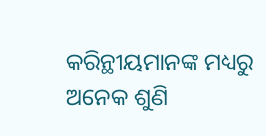କରିନ୍ଥୀୟମାନଙ୍କ ମଧ୍ୟରୁ ଅନେକ ଶୁଣି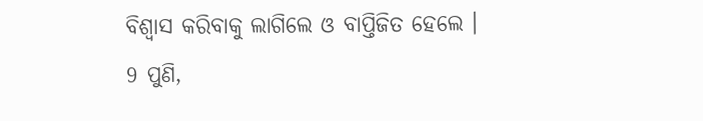ବିଶ୍ୱାସ କରିବାକୁ ଲାଗିଲେ ଓ ବାପ୍ତିଜିତ ହେଲେ ।
9 ପୁଣି,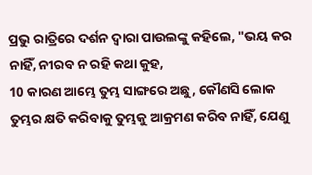ପ୍ରଭୁ ରାତ୍ରିରେ ଦର୍ଶନ ଦ୍ୱାରା ପାଉଲଙ୍କୁ କହିଲେ, "ଭୟ କର ନାହିଁ, ନୀରବ ନ ରହି କଥା କୁହ,
10 କାରଣ ଆମ୍ଭେ ତୁମ୍ଭ ସାଙ୍ଗରେ ଅଛୁ, କୌଣସି ଲୋକ ତୁମ୍ଭର କ୍ଷତି କରିବାକୁ ତୁମ୍ଭକୁ ଆକ୍ରମଣ କରିବ ନାହିଁ, ଯେଣୁ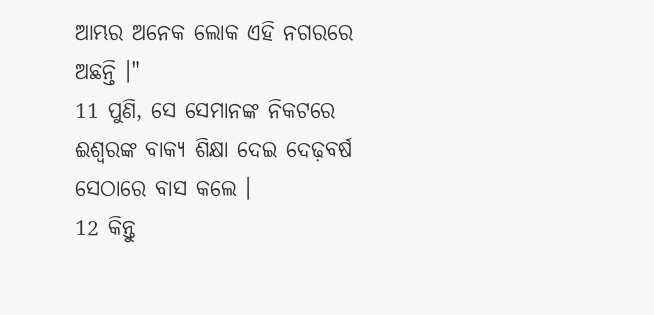ଆମ୍ଭର ଅନେକ ଲୋକ ଏହି ନଗରରେ ଅଛନ୍ତି ।"
11 ପୁଣି, ସେ ସେମାନଙ୍କ ନିକଟରେ ଈଶ୍ୱରଙ୍କ ବାକ୍ୟ ଶିକ୍ଷା ଦେଇ ଦେଢ଼ବର୍ଷ ସେଠାରେ ବାସ କଲେ ।
12 କିନ୍ତୁ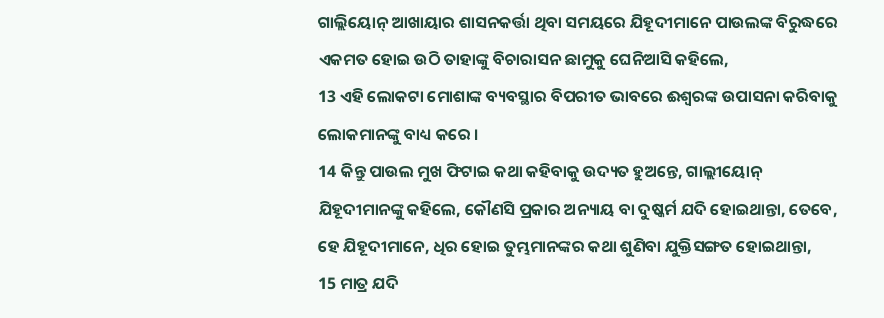ଗାଲ୍ଲିୟୋନ୍ ଆଖାୟାର ଶାସନକର୍ତ୍ତା ଥିବା ସମୟରେ ଯିହୂଦୀମାନେ ପାଉଲଙ୍କ ବିରୁଦ୍ଧରେ ଏକମତ ହୋଇ ଉଠି ତାହାଙ୍କୁ ବିଚାରାସନ ଛାମୁକୁ ଘେନିଆସି କହିଲେ,
13 ଏହି ଲୋକଟା ମୋଶାଙ୍କ ବ୍ୟବସ୍ଥାର ବିପରୀତ ଭାବରେ ଈଶ୍ୱରଙ୍କ ଉପାସନା କରିବାକୁ ଲୋକମାନଙ୍କୁ ବାଧ୍ୟ କରେ ।
14 କିନ୍ତୁ ପାଉଲ ମୁଖ ଫିଟାଇ କଥା କହିବାକୁ ଉଦ୍ୟତ ହୁଅନ୍ତେ, ଗାଲ୍ଲୀୟୋନ୍ ଯିହୂଦୀମାନଙ୍କୁ କହିଲେ, କୌଣସି ପ୍ରକାର ଅନ୍ୟାୟ ବା ଦୁଷ୍କର୍ମ ଯଦି ହୋଇଥାନ୍ତା, ତେବେ, ହେ ଯିହୂଦୀମାନେ, ଧିର ହୋଇ ତୁମ୍ଭମାନଙ୍କର କଥା ଶୁଣିବା ଯୁକ୍ତିସଙ୍ଗତ ହୋଇଥାନ୍ତା,
15 ମାତ୍ର ଯଦି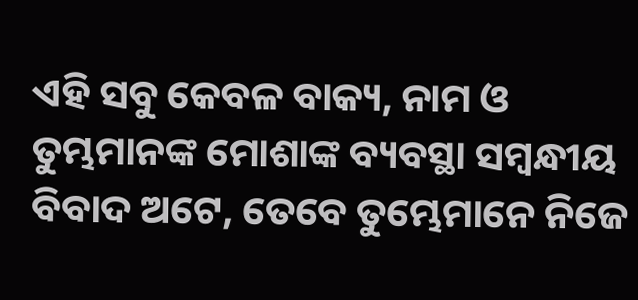ଏହି ସବୁ କେବଳ ବାକ୍ୟ, ନାମ ଓ ତୁମ୍ଭମାନଙ୍କ ମୋଶାଙ୍କ ବ୍ୟବସ୍ଥା ସମ୍ବନ୍ଧୀୟ ବିବାଦ ଅଟେ, ତେବେ ତୁମ୍ଭେମାନେ ନିଜେ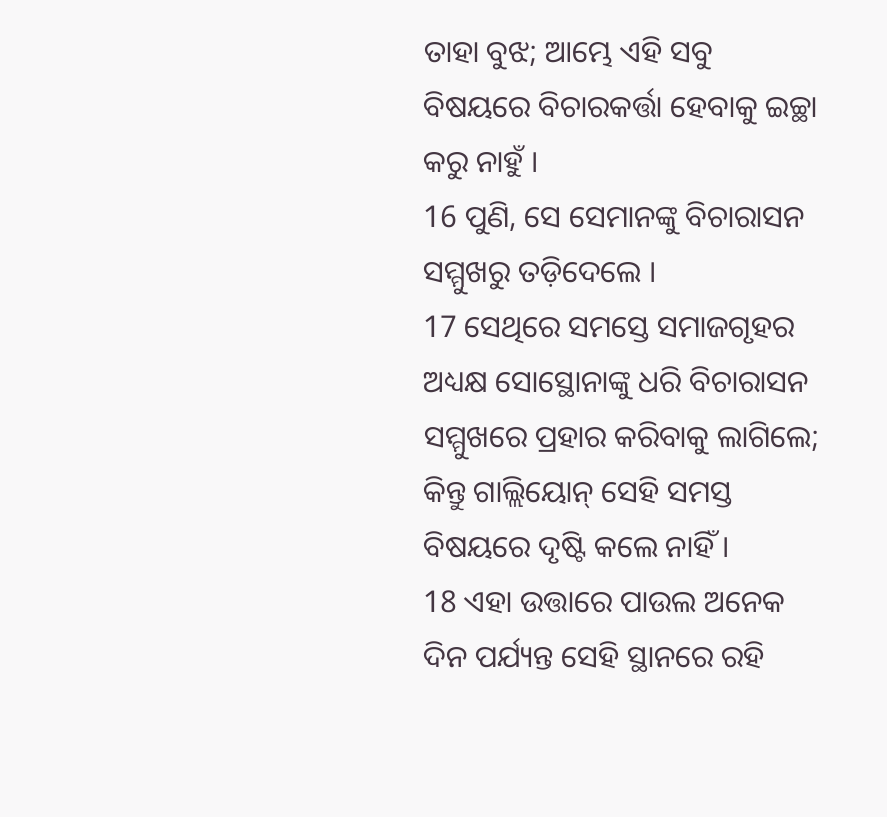ତାହା ବୁଝ; ଆମ୍ଭେ ଏହି ସବୁ ବିଷୟରେ ବିଚାରକର୍ତ୍ତା ହେବାକୁ ଇଚ୍ଛା କରୁ ନାହୁଁ ।
16 ପୁଣି, ସେ ସେମାନଙ୍କୁ ବିଚାରାସନ ସମ୍ମୁଖରୁ ତଡ଼ିଦେଲେ ।
17 ସେଥିରେ ସମସ୍ତେ ସମାଜଗୃହର ଅଧ୍ୟକ୍ଷ ସୋସ୍ଥୋନାଙ୍କୁ ଧରି ବିଚାରାସନ ସମ୍ମୁଖରେ ପ୍ରହାର କରିବାକୁ ଲାଗିଲେ; କିନ୍ତୁ ଗାଲ୍ଲିୟୋନ୍ ସେହି ସମସ୍ତ ବିଷୟରେ ଦୃଷ୍ଟି କଲେ ନାହିଁ ।
18 ଏହା ଉତ୍ତାରେ ପାଉଲ ଅନେକ ଦିନ ପର୍ଯ୍ୟନ୍ତ ସେହି ସ୍ଥାନରେ ରହି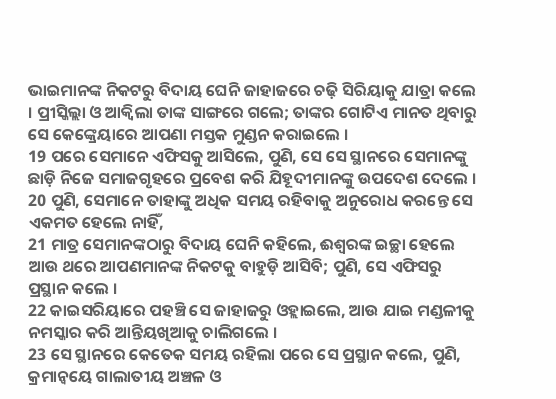ଭାଇମାନଙ୍କ ନିକଟରୁ ବିଦାୟ ଘେନି ଜାହାଜରେ ଚଢ଼ି ସିରିୟାକୁ ଯାତ୍ରା କଲେ । ପ୍ରୀସ୍କିଲ୍ଲା ଓ ଆକ୍ୱିଲା ତାଙ୍କ ସାଙ୍ଗରେ ଗଲେ; ତାଙ୍କର ଗୋଟିଏ ମାନତ ଥିବାରୁ ସେ କେଙ୍କ୍ରେୟାରେ ଆପଣା ମସ୍ତକ ମୁଣ୍ଡନ କରାଇଲେ ।
19 ପରେ ସେମାନେ ଏଫିସକୁ ଆସିଲେ, ପୁଣି, ସେ ସେ ସ୍ଥାନରେ ସେମାନଙ୍କୁ ଛାଡ଼ି ନିଜେ ସମାଜଗୃହରେ ପ୍ରବେଶ କରି ଯିହୂଦୀମାନଙ୍କୁ ଉପଦେଶ ଦେଲେ ।
20 ପୁଣି, ସେମାନେ ତାହାଙ୍କୁ ଅଧିକ ସମୟ ରହିବାକୁ ଅନୁରୋଧ କରନ୍ତେ ସେ ଏକମତ ହେଲେ ନାହିଁ,
21 ମାତ୍ର ସେମାନଙ୍କଠାରୁ ବିଦାୟ ଘେନି କହିଲେ, ଈଶ୍ୱରଙ୍କ ଇଚ୍ଛା ହେଲେ ଆଉ ଥରେ ଆପଣମାନଙ୍କ ନିକଟକୁ ବାହୁଡ଼ି ଆସିବି; ପୁଣି, ସେ ଏଫିସରୁ ପ୍ରସ୍ଥାନ କଲେ ।
22 କାଇସରିୟାରେ ପହଞ୍ଚି ସେ ଜାହାଜରୁ ଓହ୍ଲାଇଲେ, ଆଉ ଯାଇ ମଣ୍ଡଳୀକୁ ନମସ୍କାର କରି ଆନ୍ତିୟଖିଆକୁ ଚାଲିଗଲେ ।
23 ସେ ସ୍ଥାନରେ କେତେକ ସମୟ ରହିଲା ପରେ ସେ ପ୍ରସ୍ଥାନ କଲେ, ପୁଣି, କ୍ରମାନ୍ୱୟେ ଗାଲାତୀୟ ଅଞ୍ଚଳ ଓ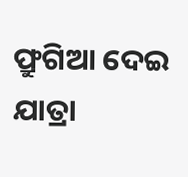ଫ୍ରୁଗିଆ ଦେଇ ଯାତ୍ରା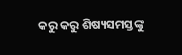କରୁ କରୁ ଶିଷ୍ୟସମସ୍ତଙ୍କୁ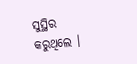ସୁସ୍ଥିର କରୁଥିଲେ ।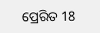ପ୍ରେରିତ 18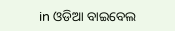in ଓଡିଆ ବାଇବେଲ